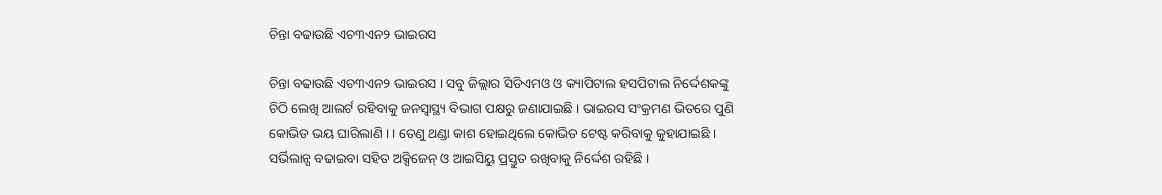ଚିନ୍ତା ବଢାଉଛି ଏଚ୩ଏନ୨ ଭାଇରସ

ଚିନ୍ତା ବଢାଉଛି ଏଚ୩ଏନ୨ ଭାଇରସ । ସବୁ ଜିଲ୍ଲାର ସିଡିଏମଓ ଓ କ୍ୟାପିଟାଲ ହସପିଟାଲ ନିର୍ଦ୍ଦେଶକଙ୍କୁ ଚିଠି ଲେଖି ଆଲର୍ଟ ରହିବାକୁ ଜନସ୍ୱାସ୍ଥ୍ୟ ବିଭାଗ ପକ୍ଷରୁ ଜଣାଯାଇଛି । ଭାଇରସ ସଂକ୍ରମଣ ଭିତରେ ପୁଣି କୋଭିଡ ଭୟ ଘାରିଲାଣି । । ତେଣୁ ଥଣ୍ଡା କାଶ ହୋଇଥିଲେ କୋଭିଡ ଟେଷ୍ଟ କରିବାକୁ କୁହାଯାଇଛି । ସର୍ଭିଲାନ୍ସ ବଢାଇବା ସହିତ ଅକ୍ସିଜେନ୍ ଓ ଆଇସିୟୁ ପ୍ରସ୍ତୁତ ରଖିବାକୁ ନିର୍ଦ୍ଦେଶ ରହିଛି ।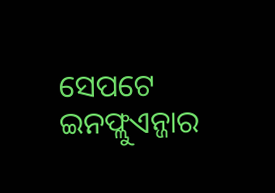ସେପଟେ ଇନଫ୍ଲୁଏନ୍ଜାର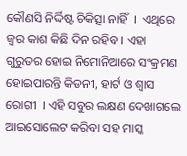କୌଣସି ନିର୍ଦ୍ଦିଷ୍ଟ ଚିକିତ୍ସା ନାହିଁ  ।  ଏଥିରେ ଜ୍ୱର କାଶ କିଛି ଦିନ ରହିବ । ଏହା ଗୁରୁତର ହୋଇ ନିମୋନିଆରେ ସଂକ୍ରମଣ ହୋଇପାରନ୍ତି କିଡନୀ, ହାର୍ଟ ଓ ଶ୍ୱାସ ରୋଗୀ  । ଏହି ସବୁର ଲକ୍ଷଣ ଦେଖାଗଲେ ଆଇସୋଲେଟ କରିବା ସହ ମାସ୍କ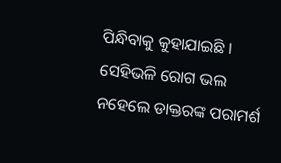ପିନ୍ଧିବାକୁ କୁହାଯାଇଛି ।  ସେହିଭଳି ରୋଗ ଭଲ ନହେଲେ ଡାକ୍ତରଙ୍କ ପରାମର୍ଶ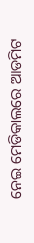ନେଇ ମେଡିକାଲରେ ଆଡମିଟ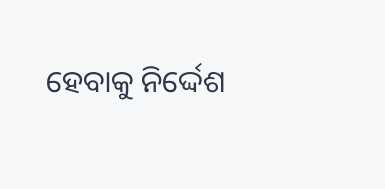ହେବାକୁ ନିର୍ଦ୍ଦେଶ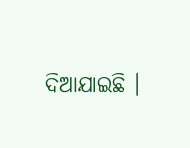ଦିଆଯାଇଛି ।